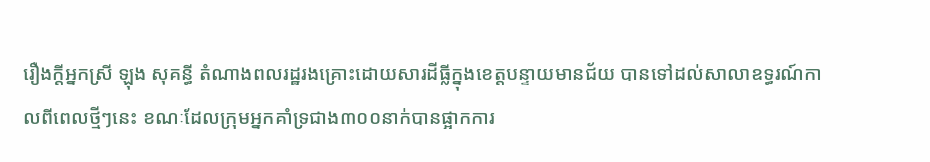រឿងក្តីអ្នកស្រី ឡុង សុគន្ធី តំណាងពលរដ្ឋរងគ្រោះដោយសារដីធ្លីក្នុងខេត្តបន្ទាយមានជ័យ បានទៅដល់សាលាឧទ្ធរណ៍កាលពីពេលថ្មីៗនេះ ខណៈដែលក្រុមអ្នកគាំទ្រជាង៣០០នាក់បានផ្អាកការ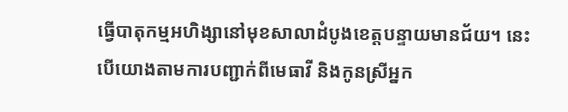ធ្វើបាតុកម្មអហិង្សានៅមុខសាលាដំបូងខេត្តបន្ទាយមានជ័យ។ នេះបើយោងតាមការបញ្ជាក់ពីមេធាវី និងកូនស្រីអ្នក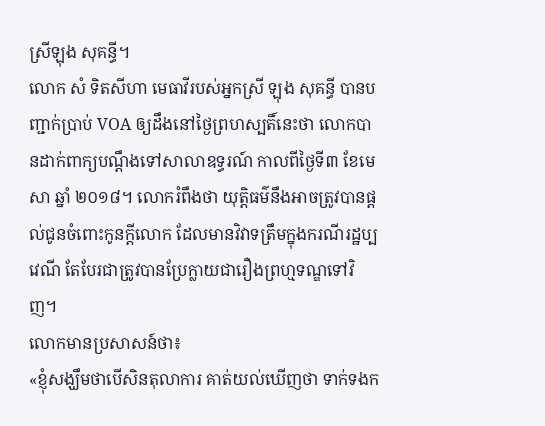ស្រីឡុង សុគន្ធី។
លោក សំ ទិតសីហា មេធាវីរបស់អ្នកស្រី ឡុង សុគន្ធី បានបញ្ជាក់ប្រាប់ VOA ឲ្យដឹងនៅថ្ងៃព្រហស្បតិ៍នេះថា លោកបានដាក់ពាក្យបណ្តឹងទៅសាលាឧទ្ធរណ៍ កាលពីថ្ងៃទី៣ ខែមេសា ឆ្នាំ ២០១៨។ លោករំពឹងថា យុត្តិធម៌នឹងអាចត្រូវបានផ្តល់ជូនចំពោះកូនក្តីលោក ដែលមានវិវាទត្រឹមក្នុងករណីរដ្ឋប្បវេណី តែបែរជាត្រូវបានប្រែក្លាយជារឿងព្រហ្មទណ្ឌទៅវិញ។
លោកមានប្រសាសន៍ថា៖
«ខ្ញុំសង្ឃឹមថាបើសិនតុលាការ គាត់យល់ឃើញថា ទាក់ទងក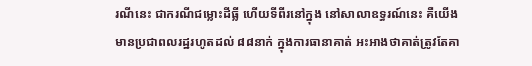រណីនេះ ជាករណីជម្លោះដីធ្លី ហើយទីពីរនៅក្នុង នៅសាលាឧទ្ធរណ៍នេះ គឺយើងមានប្រជាពលរដ្ឋរហូតដល់ ៨៨នាក់ ក្នុងការធានាគាត់ អះអាងថាគាត់ត្រូវតែគា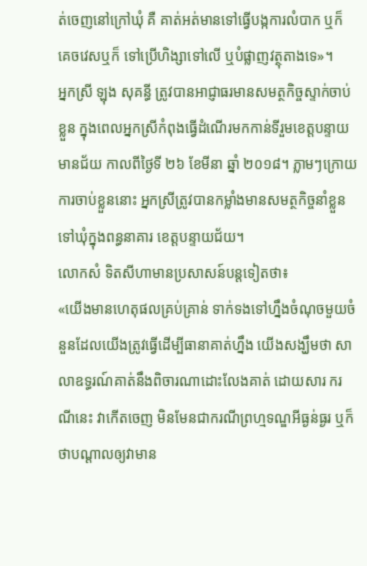ត់ចេញនៅក្រៅឃុំ គឺ គាត់អត់មានទៅធ្វើបង្កការលំបាក ឬក៏ គេចវេសឬក៏ ទៅប្រើហិង្សាទៅលើ ឬបំផ្លាញវត្ថុតាងទេ»។
អ្នកស្រី ឡុង សុគន្ធី ត្រូវបានអាជ្ញាធរមានសមត្ថកិច្ចស្ទាក់ចាប់ខ្លួន ក្នុងពេលអ្នកស្រីកំពុងធ្វើដំណើរមកកាន់ទីរួមខេត្តបន្ទាយមានជ័យ កាលពីថ្ងៃទី ២៦ ខែមីនា ឆ្នាំ ២០១៨។ ភ្លាមៗក្រោយការចាប់ខ្លួននោះ អ្នកស្រីត្រូវបានកម្លាំងមានសមត្ថកិច្ចនាំខ្លួនទៅឃុំក្នុងពន្ធនាគារ ខេត្តបន្ទាយជ័យ។
លោកសំ ទិតសីហាមានប្រសាសន៍បន្តទៀតថា៖
«យើងមានហេតុផលគ្រប់គ្រាន់ ទាក់ទងទៅហ្នឹងចំណុចមួយចំនួនដែលយើងត្រូវធ្វើដើម្បីធានាគាត់ហ្នឹង យើងសង្ឃឹមថា សាលាឧទ្ធរណ៍គាត់នឹងពិចារណាដោះលែងគាត់ ដោយសារ ករណីនេះ វាកើតចេញ មិនមែនជាករណីព្រហ្មទណ្ឌអីធ្ងន់ធ្ងរ ឬក៏ថាបណ្តាលឲ្យវាមាន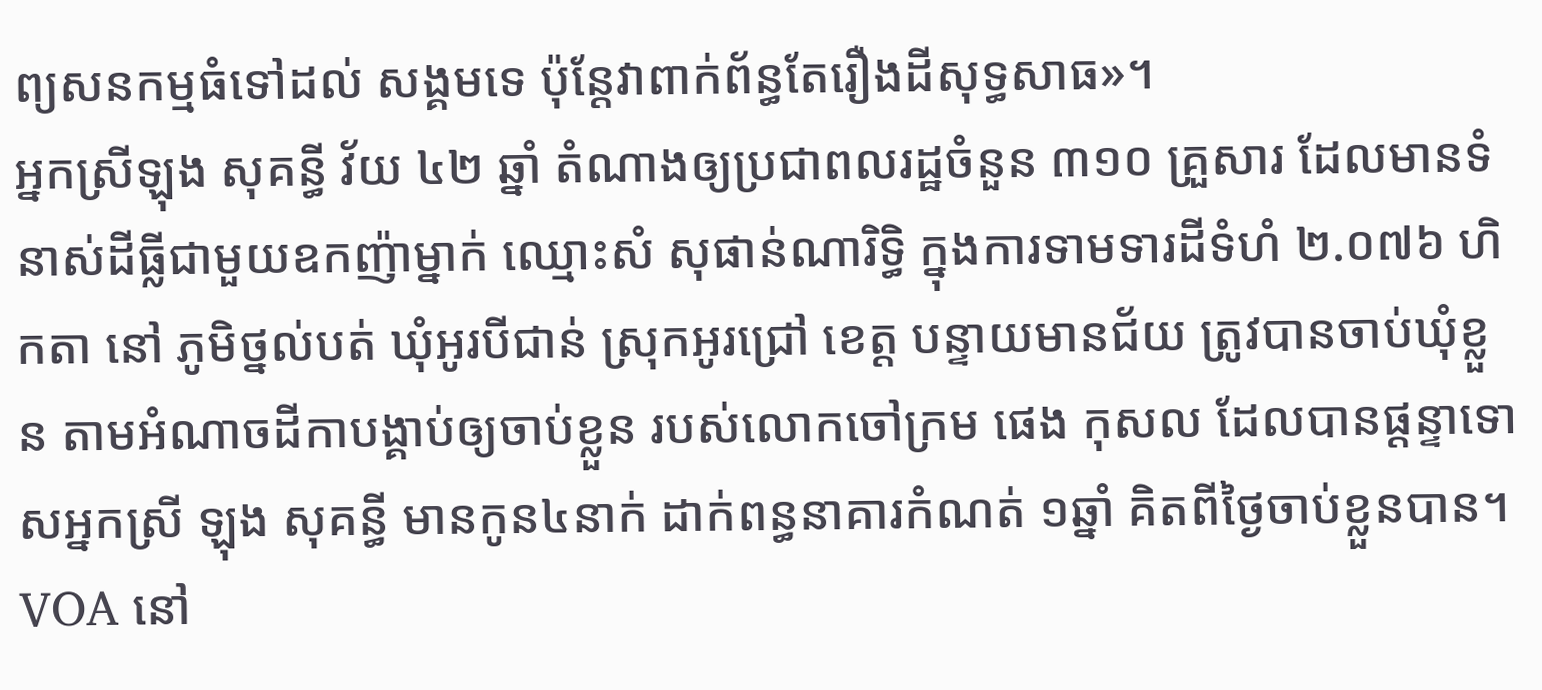ព្យសនកម្មធំទៅដល់ សង្គមទេ ប៉ុន្តែវាពាក់ព័ន្ធតែរឿងដីសុទ្ធសាធ»។
អ្នកស្រីឡុង សុគន្ធី វ័យ ៤២ ឆ្នាំ តំណាងឲ្យប្រជាពលរដ្ឋចំនួន ៣១០ គ្រួសារ ដែលមានទំនាស់ដីធ្លីជាមួយឧកញ៉ាម្នាក់ ឈ្មោះសំ សុផាន់ណារិទ្ធិ ក្នុងការទាមទារដីទំហំ ២.០៧៦ ហិកតា នៅ ភូមិថ្នល់បត់ ឃុំអូរបីជាន់ ស្រុកអូរជ្រៅ ខេត្ត បន្ទាយមានជ័យ ត្រូវបានចាប់ឃុំខ្លួន តាមអំណាចដីកាបង្គាប់ឲ្យចាប់ខ្លួន របស់លោកចៅក្រម ផេង កុសល ដែលបានផ្តន្ទាទោសអ្នកស្រី ឡុង សុគន្ធី មានកូន៤នាក់ ដាក់ពន្ធនាគារកំណត់ ១ឆ្នាំ គិតពីថ្ងៃចាប់ខ្លួនបាន។
VOA នៅ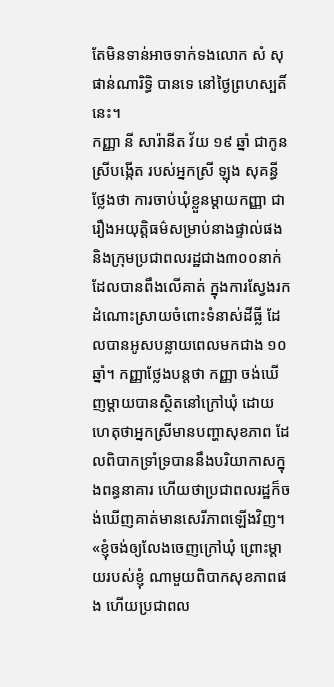តែមិនទាន់អាចទាក់ទងលោក សំ សុផាន់ណារិទ្ធិ បានទេ នៅថ្ងៃព្រហស្បតិ៍នេះ។
កញ្ញា នី សារ៉ានីត វ័យ ១៩ ឆ្នាំ ជាកូនស្រីបង្កើត របស់អ្នកស្រី ឡុង សុគន្ធី ថ្លែងថា ការចាប់ឃុំខ្លួនម្តាយកញ្ញា ជារឿងអយុត្តិធម៌សម្រាប់នាងផ្ទាល់ផងនិងក្រុមប្រជាពលរដ្ឋជាង៣០០នាក់ ដែលបានពឹងលើគាត់ ក្នុងការស្វែងរកដំណោះស្រាយចំពោះទំនាស់ដីធ្លី ដែលបានអូសបន្លាយពេលមកជាង ១០ឆ្នាំ។ កញ្ញាថ្លែងបន្តថា កញ្ញា ចង់ឃើញម្តាយបានស្ថិតនៅក្រៅឃុំ ដោយហេតុថាអ្នកស្រីមានបញ្ហាសុខភាព ដែលពិបាកទ្រាំទ្របាននឹងបរិយាកាសក្នុងពន្ធនាគារ ហើយថាប្រជាពលរដ្ឋក៏ចង់ឃើញគាត់មានសេរីភាពឡើងវិញ។
«ខ្ញុំចង់ឲ្យលែងចេញក្រៅឃុំ ព្រោះម្តាយរបស់ខ្ញុំ ណាមួយពិបាកសុខភាពផង ហើយប្រជាពល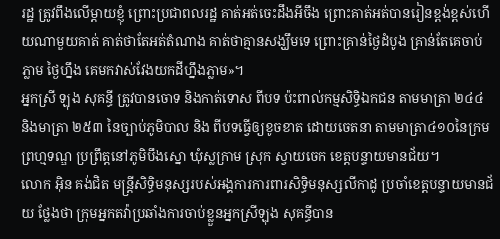រដ្ឋ ត្រូវពឹងលើម្តាយខ្ញុំ ព្រោះប្រជាពលរដ្ឋ គាត់អត់ចេះដឹងអីចឹង ព្រោះគាត់អត់បានរៀនខ្ពង់ខ្ពស់ហើយណាមួយគាត់ គាត់ថាតែអត់តំណាង គាត់ថាគ្មានសង្ឃឹមទេ ព្រោះគ្រាន់ថ្ងៃដំបូង គ្រាន់តែគេចាប់ភ្លាម ថ្ងៃហ្នឹង គេមកវាស់វែងយកដីហ្នឹងភ្លាម»។
អ្នកស្រី ឡុង សុគន្ធី ត្រូវបានចោទ និងកាត់ទោស ពីបទ ប៉ះពាល់កម្មសិទ្ធិឯកជន តាមមាត្រា ២៤៤ និងមាត្រា ២៥៣ នៃច្បាប់ភូមិបាល និង ពីបទធ្វើឲ្យខូចខាត ដោយចេតនា តាមមាត្រា៤១០នៃក្រមព្រហ្មទណ្ឌ ប្រព្រឹត្តនៅភូមិបឹងស្នោ ឃុំស្លក្រាម ស្រុក ស្វាយចេក ខេត្តបន្ទាយមានជ័យ។
លោក អ៊ិន គង់ជិត មន្ត្រីសិទ្ធិមនុស្សរបស់អង្គការការពារសិទ្ធិមនុស្សលីកាដូ ប្រចាំខេត្តបន្ទាយមានជ័យ ថ្លែងថា ក្រុមអ្នកតវ៉ាប្រឆាំងការចាប់ខ្លួនអ្នកស្រីឡុង សុគន្ធីបាន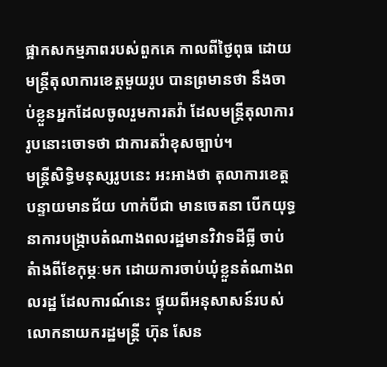ផ្អាកសកម្មភាពរបស់ពួកគេ កាលពីថ្ងៃពុធ ដោយមន្ត្រីតុលាការខេត្តមួយរូប បានព្រមានថា នឹងចាប់ខ្លួនអ្នកដែលចូលរួមការតវ៉ា ដែលមន្ត្រីតុលាការរូបនោះចោទថា ជាការតវ៉ាខុសច្បាប់។
មន្ត្រីសិទ្ធិមនុស្សរូបនេះ អះអាងថា តុលាការខេត្តបន្ទាយមានជ័យ ហាក់បីជា មានចេតនា បើកយុទ្ធនាការបង្រ្កាបតំណាងពលរដ្ឋមានវិវាទដីធ្លី ចាប់តំាងពីខែកុម្ភៈមក ដោយការចាប់ឃុំខ្លួនតំណាងពលរដ្ឋ ដែលការណ៍នេះ ផ្ទុយពីអនុសាសន៍របស់លោកនាយករដ្ឋមន្ត្រី ហ៊ុន សែន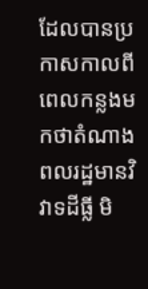ដែលបានប្រកាសកាលពីពេលកន្លងមកថាតំណាងពលរដ្ឋមានវិវាទដីធ្លី មិ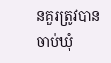នគួរត្រូវបានចាប់ឃុំ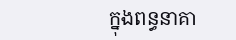ក្នុងពន្ធនាគា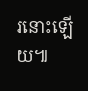រនោះឡើយ៕